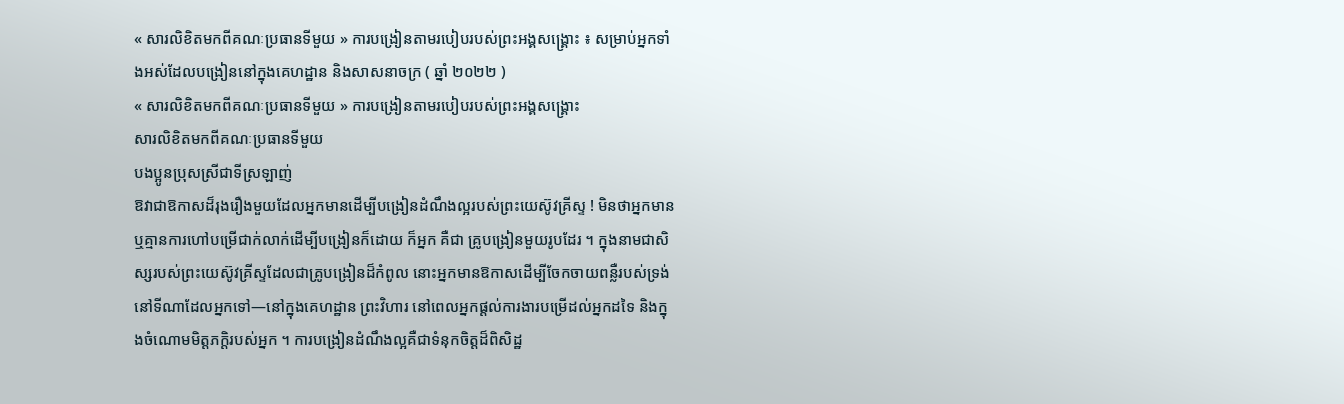« សារលិខិតមកពីគណៈប្រធានទីមួយ » ការបង្រៀនតាមរបៀបរបស់ព្រះអង្គសង្គ្រោះ ៖ សម្រាប់អ្នកទាំងអស់ដែលបង្រៀននៅក្នុងគេហដ្ឋាន និងសាសនាចក្រ ( ឆ្នាំ ២០២២ )
« សារលិខិតមកពីគណៈប្រធានទីមួយ » ការបង្រៀនតាមរបៀបរបស់ព្រះអង្គសង្គ្រោះ
សារលិខិតមកពីគណៈប្រធានទីមួយ
បងប្អូនប្រុសស្រីជាទីស្រឡាញ់
ឱវាជាឱកាសដ៏រុងរឿងមួយដែលអ្នកមានដើម្បីបង្រៀនដំណឹងល្អរបស់ព្រះយេស៊ូវគ្រីស្ទ ! មិនថាអ្នកមាន ឬគ្មានការហៅបម្រើជាក់លាក់ដើម្បីបង្រៀនក៏ដោយ ក៏អ្នក គឺជា គ្រូបង្រៀនមួយរូបដែរ ។ ក្នុងនាមជាសិស្សរបស់ព្រះយេស៊ូវគ្រីស្ទដែលជាគ្រូបង្រៀនដ៏កំពូល នោះអ្នកមានឱកាសដើម្បីចែកចាយពន្លឺរបស់ទ្រង់នៅទីណាដែលអ្នកទៅ—នៅក្នុងគេហដ្ឋាន ព្រះវិហារ នៅពេលអ្នកផ្តល់ការងារបម្រើដល់អ្នកដទៃ និងក្នុងចំណោមមិត្តភក្តិរបស់អ្នក ។ ការបង្រៀនដំណឹងល្អគឺជាទំនុកចិត្តដ៏ពិសិដ្ឋ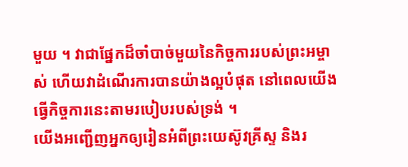មួយ ។ វាជាផ្នែកដ៏ចាំបាច់មួយនៃកិច្ចការរបស់ព្រះអម្ចាស់ ហើយវាដំណើរការបានយ៉ាងល្អបំផុត នៅពេលយើងធ្វើកិច្ចការនេះតាមរបៀបរបស់ទ្រង់ ។
យើងអញ្ជើញអ្នកឲ្យរៀនអំពីព្រះយេស៊ូវគ្រីស្ទ និងរ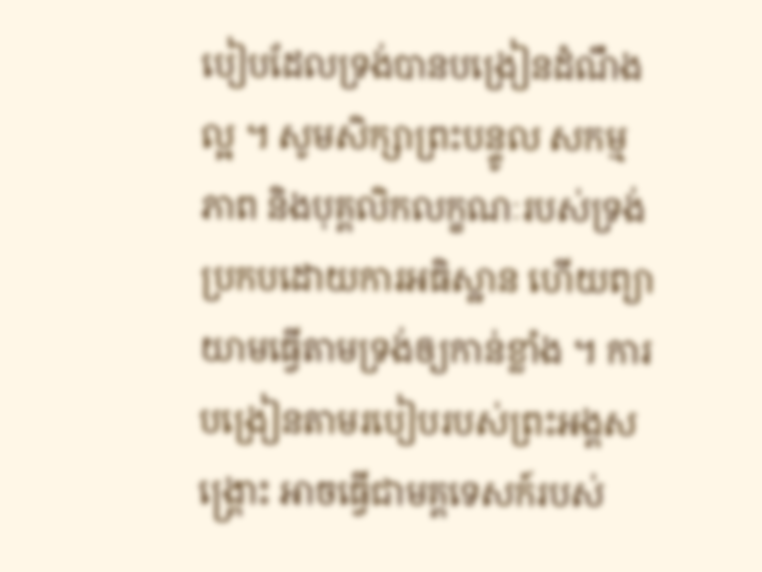បៀបដែលទ្រង់បានបង្រៀនដំណឹងល្អ ។ សូមសិក្សាព្រះបន្ទូល សកម្មភាព និងបុគ្គលិកលក្ខណៈរបស់ទ្រង់ប្រកបដោយការអធិស្ឋាន ហើយព្យាយាមធ្វើតាមទ្រង់ឲ្យកាន់ខ្លាំង ។ ការបង្រៀនតាមរបៀបរបស់ព្រះអង្គសង្គ្រោះ អាចធ្វើជាមគ្គទេសក៍របស់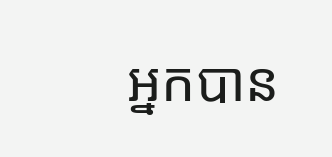អ្នកបាន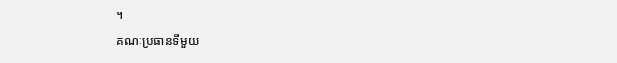។
គណៈប្រធានទីមួយ